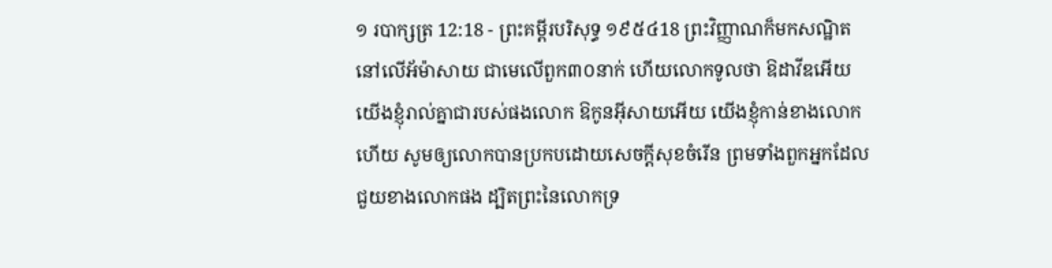១ របាក្សត្រ 12:18 - ព្រះគម្ពីរបរិសុទ្ធ ១៩៥៤18 ព្រះវិញ្ញាណក៏មកសណ្ឋិតនៅលើអ័ម៉ាសាយ ជាមេលើពួក៣០នាក់ ហើយលោកទូលថា ឱដាវីឌអើយ យើងខ្ញុំរាល់គ្នាជារបស់ផងលោក ឱកូនអ៊ីសាយអើយ យើងខ្ញុំកាន់ខាងលោកហើយ សូមឲ្យលោកបានប្រកបដោយសេចក្ដីសុខចំរើន ព្រមទាំងពួកអ្នកដែលជួយខាងលោកផង ដ្បិតព្រះនៃលោកទ្រ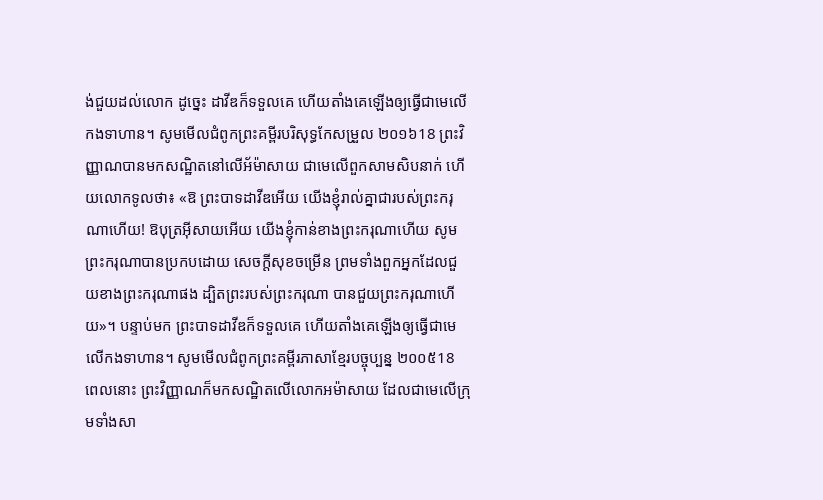ង់ជួយដល់លោក ដូច្នេះ ដាវីឌក៏ទទួលគេ ហើយតាំងគេឡើងឲ្យធ្វើជាមេលើកងទាហាន។ សូមមើលជំពូកព្រះគម្ពីរបរិសុទ្ធកែសម្រួល ២០១៦18 ព្រះវិញ្ញាណបានមកសណ្ឋិតនៅលើអ័ម៉ាសាយ ជាមេលើពួកសាមសិបនាក់ ហើយលោកទូលថា៖ «ឱ ព្រះបាទដាវីឌអើយ យើងខ្ញុំរាល់គ្នាជារបស់ព្រះករុណាហើយ! ឱបុត្រអ៊ីសាយអើយ យើងខ្ញុំកាន់ខាងព្រះករុណាហើយ សូមព្រះករុណាបានប្រកបដោយ សេចក្ដីសុខចម្រើន ព្រមទាំងពួកអ្នកដែលជួយខាងព្រះករុណាផង ដ្បិតព្រះរបស់ព្រះករុណា បានជួយព្រះករុណាហើយ»។ បន្ទាប់មក ព្រះបាទដាវីឌក៏ទទួលគេ ហើយតាំងគេឡើងឲ្យធ្វើជាមេលើកងទាហាន។ សូមមើលជំពូកព្រះគម្ពីរភាសាខ្មែរបច្ចុប្បន្ន ២០០៥18 ពេលនោះ ព្រះវិញ្ញាណក៏មកសណ្ឋិតលើលោកអម៉ាសាយ ដែលជាមេលើក្រុមទាំងសា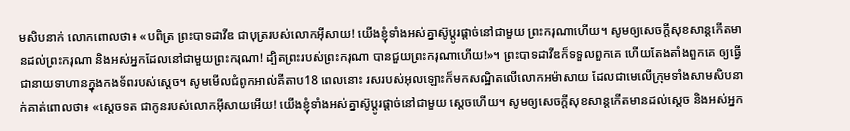មសិបនាក់ លោកពោលថា៖ «បពិត្រ ព្រះបាទដាវីឌ ជាបុត្ររបស់លោកអ៊ីសាយ! យើងខ្ញុំទាំងអស់គ្នាស៊ូប្ដូរផ្ដាច់នៅជាមួយ ព្រះករុណាហើយ។ សូមឲ្យសេចក្ដីសុខសាន្តកើតមានដល់ព្រះករុណា និងអស់អ្នកដែលនៅជាមួយព្រះករុណា! ដ្បិតព្រះរបស់ព្រះករុណា បានជួយព្រះករុណាហើយ!»។ ព្រះបាទដាវីឌក៏ទទួលពួកគេ ហើយតែងតាំងពួកគេ ឲ្យធ្វើជានាយទាហានក្នុងកងទ័ពរបស់ស្ដេច។ សូមមើលជំពូកអាល់គីតាប18 ពេលនោះ រសរបស់អុលឡោះក៏មកសណ្ឋិតលើលោកអម៉ាសាយ ដែលជាមេលើក្រុមទាំងសាមសិបនាក់គាត់ពោលថា៖ «ស្តេចទត ជាកូនរបស់លោកអ៊ីសាយអើយ! យើងខ្ញុំទាំងអស់គ្នាស៊ូប្តូរផ្តាច់នៅជាមួយ ស្តេចហើយ។ សូមឲ្យសេចក្តីសុខសាន្តកើតមានដល់ស្តេច និងអស់អ្នក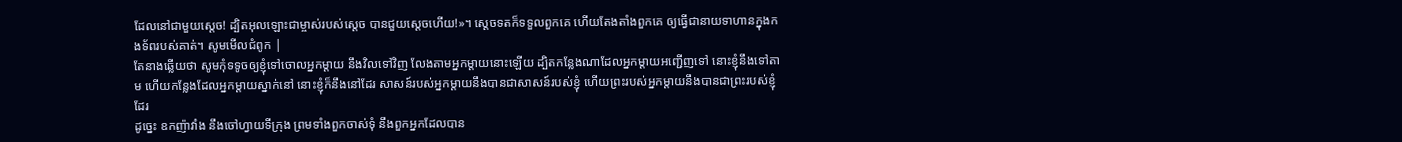ដែលនៅជាមួយស្តេច! ដ្បិតអុលឡោះជាម្ចាស់របស់ស្តេច បានជួយស្តេចហើយ!»។ ស្តេចទតក៏ទទួលពួកគេ ហើយតែងតាំងពួកគេ ឲ្យធ្វើជានាយទាហានក្នុងកងទ័ពរបស់គាត់។ សូមមើលជំពូក |
តែនាងឆ្លើយថា សូមកុំទទូចឲ្យខ្ញុំទៅចោលអ្នកម្តាយ នឹងវិលទៅវិញ លែងតាមអ្នកម្តាយនោះឡើយ ដ្បិតកន្លែងណាដែលអ្នកម្តាយអញ្ជើញទៅ នោះខ្ញុំនឹងទៅតាម ហើយកន្លែងដែលអ្នកម្តាយស្នាក់នៅ នោះខ្ញុំក៏នឹងនៅដែរ សាសន៍របស់អ្នកម្តាយនឹងបានជាសាសន៍របស់ខ្ញុំ ហើយព្រះរបស់អ្នកម្តាយនឹងបានជាព្រះរបស់ខ្ញុំដែរ
ដូច្នេះ ឧកញ៉ាវាំង នឹងចៅហ្វាយទីក្រុង ព្រមទាំងពួកចាស់ទុំ នឹងពួកអ្នកដែលបាន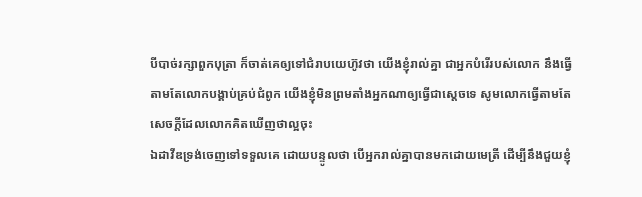បីបាច់រក្សាពួកបុត្រា ក៏ចាត់គេឲ្យទៅជំរាបយេហ៊ូវថា យើងខ្ញុំរាល់គ្នា ជាអ្នកបំរើរបស់លោក នឹងធ្វើតាមតែលោកបង្គាប់គ្រប់ជំពូក យើងខ្ញុំមិនព្រមតាំងអ្នកណាឲ្យធ្វើជាស្តេចទេ សូមលោកធ្វើតាមតែសេចក្ដីដែលលោកគិតឃើញថាល្អចុះ
ឯដាវីឌទ្រង់ចេញទៅទទួលគេ ដោយបន្ទូលថា បើអ្នករាល់គ្នាបានមកដោយមេត្រី ដើម្បីនឹងជួយខ្ញុំ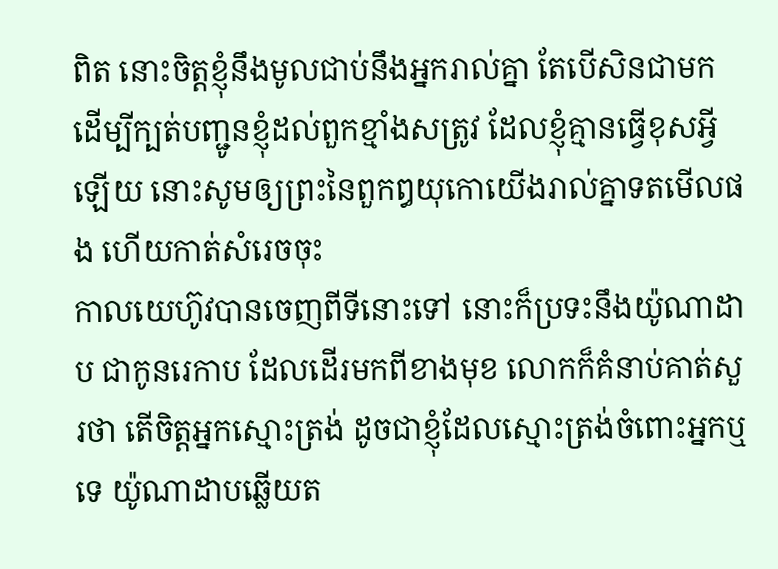ពិត នោះចិត្តខ្ញុំនឹងមូលជាប់នឹងអ្នករាល់គ្នា តែបើសិនជាមក ដើម្បីក្បត់បញ្ជូនខ្ញុំដល់ពួកខ្មាំងសត្រូវ ដែលខ្ញុំគ្មានធ្វើខុសអ្វីឡើយ នោះសូមឲ្យព្រះនៃពួកឰយុកោយើងរាល់គ្នាទតមើលផង ហើយកាត់សំរេចចុះ
កាលយេហ៊ូវបានចេញពីទីនោះទៅ នោះក៏ប្រទះនឹងយ៉ូណាដាប ជាកូនរេកាប ដែលដើរមកពីខាងមុខ លោកក៏គំនាប់គាត់សួរថា តើចិត្តអ្នកស្មោះត្រង់ ដូចជាខ្ញុំដែលស្មោះត្រង់ចំពោះអ្នកឬទេ យ៉ូណាដាបឆ្លើយត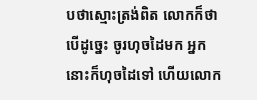បថាស្មោះត្រង់ពិត លោកក៏ថា បើដូច្នេះ ចូរហុចដៃមក អ្នកនោះក៏ហុចដៃទៅ ហើយលោក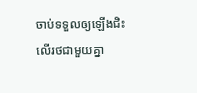ចាប់ទទួលឲ្យឡើងជិះលើរថជាមួយគ្នា